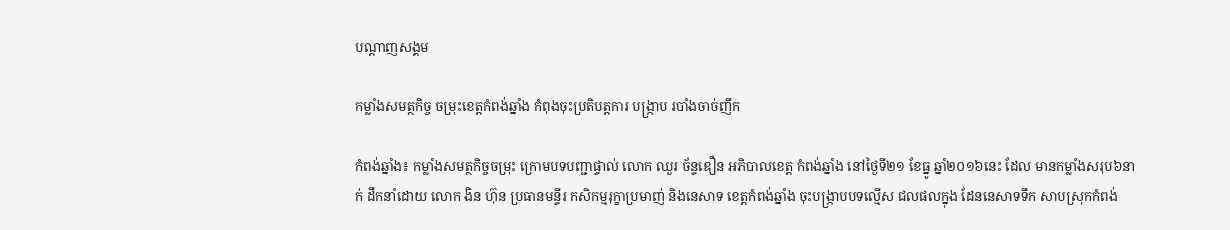បណ្តាញសង្គម

កម្លាំងសមត្ថកិច្ច ចម្រុះខេត្តកំពង់ឆ្នាំង កំពុងចុះប្រតិបត្តការ បង្ក្រាប របាំងចាច់ញឹក

កំពង់ឆ្នាំង៖ កម្លាំងសមត្ថកិច្ចចម្រុះ ក្រោមបទបញ្ជាផ្ទាល់ លោក ឈួរ ច័ន្ទឌឿន អភិបាលខេត្ត កំពង់ឆ្នាំង នៅថ្ងៃទី២១ ខែធ្នូ ឆ្នាំ២០១៦នេះ ដែល មានកម្លាំងសរុប៦នាក់ ដឹកនាំដោយ លោក ងិន ហ៊ុន ប្រធានមន្ទីរ កសិកម្មរុក្ខាប្រមាញ់ និងនេសាទ ខេត្តកំពង់ឆ្នាំង ចុះបង្ក្រាបបទល្មើស ជលផលក្នុង ដែននេសាទទឹក សាបស្រុកកំពង់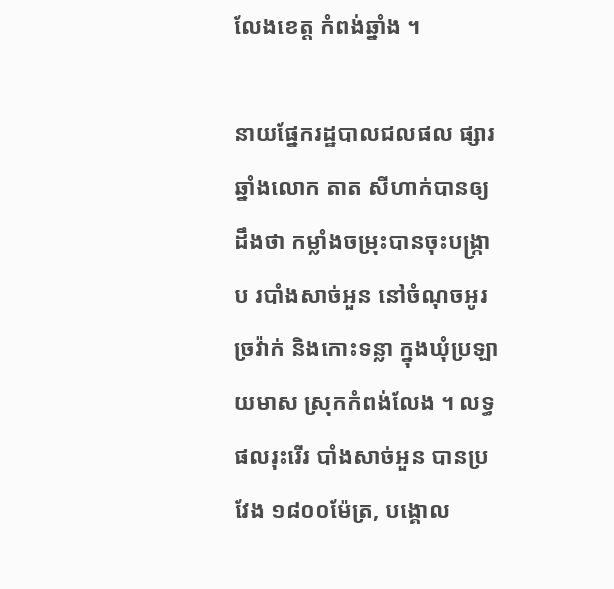លែងខេត្ត កំពង់ឆ្នាំង ។

នាយផ្នែករដ្ឋបាលជលផល ផ្សារឆ្នាំងលោក តាត សីហាក់បានឲ្យដឹងថា កម្លាំងចម្រុះបានចុះបង្ក្រាប របាំងសាច់អួន នៅចំណុចអូរច្រវ៉ាក់ និងកោះទន្លា ក្នុងឃុំប្រឡាយមាស ស្រុកកំពង់លែង ។ លទ្ធផលរុះរើរ បាំងសាច់អួន បានប្រវែង ១៨០០ម៉ែត្រ, បង្គោល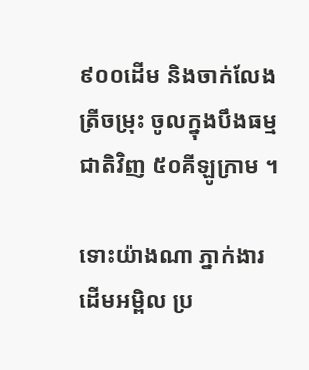៩០០ដើម និងចាក់លែងត្រីចម្រុះ ចូលក្នុងបឹងធម្មជាតិវិញ ៥០គីឡូក្រាម ។

ទោះយ៉ាងណា ភ្នាក់ងារដើមអម្ពិល ប្រ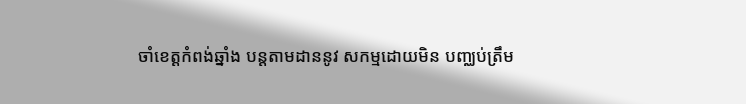ចាំខេត្តកំពង់ឆ្នាំង បន្តតាមដាននូវ សកម្មដោយមិន បញ្ឈប់ត្រឹម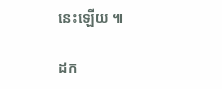នេះឡើយ ៕

ដក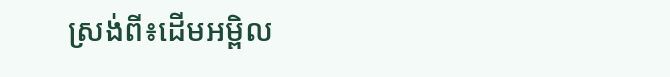ស្រង់ពី៖ដើមអម្ពិល